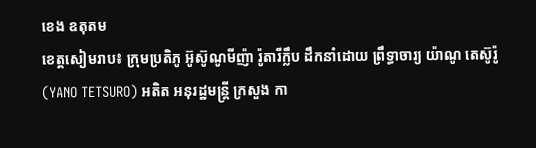ខេង ឧតុតម
ខេត្តសៀមរាប៖ ក្រុមប្រតិភូ អ៊ូស៊ូណូមីញ៉ា រ៉ូតារីក្លឹប ដឹកនាំដោយ ព្រឹទ្ធាចារ្យ យ៉ាណូ តេស៊ូរ៉ូ (YANO TETSURO) អតិត អនុរដ្ឋមន្ត្រី ក្រសួង កា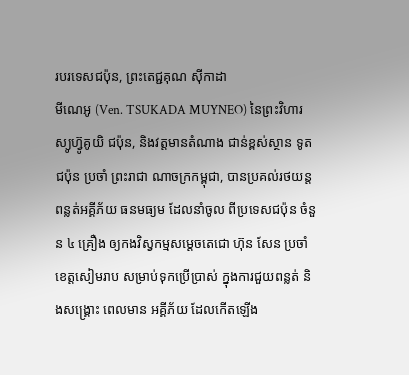របរទេសជប៉ុន, ព្រះតេជ្ជគុណ ស៊ីកាដា
មីណេអូ (Ven. TSUKADA MUYNEO) នៃព្រះវិហារស្យូហ្វ៊ូគូយិ ជប៉ុន, និងវត្តមានតំណាង ជាន់ខ្ពស់ស្ថាន ទូត ជប៉ុន ប្រចាំ ព្រះរាជា ណាចក្រកម្ពុជា, បានប្រគល់រថយន្ដ ពន្លត់អគ្គីភ័យ ធនមធ្យម ដែលនាំចូល ពីប្រទេសជប៉ុន ចំនួន ៤ គ្រឿង ឲ្យកងវិស្វកម្មសម្ដេចតេជោ ហ៊ុន សែន ប្រចាំខេត្តសៀមរាប សម្រាប់ទុកប្រើប្រាស់ ក្នុងការជួយពន្លត់ និងសង្គ្រោះ ពេលមាន អគ្គីភ័យ ដែលកើតឡើង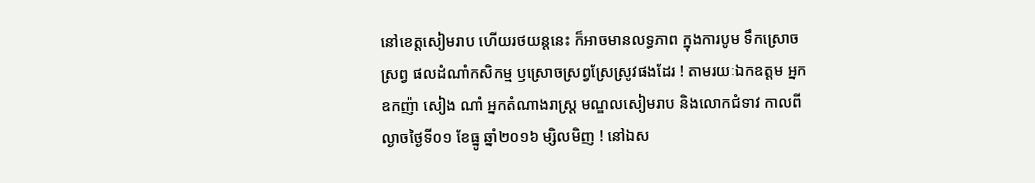នៅខេត្តសៀមរាប ហើយរថយន្ដនេះ ក៏អាចមានលទ្ធភាព ក្នុងការបូម ទឹកស្រោច ស្រព្វ ផលដំណាំកសិកម្ម ឫស្រោចស្រព្វស្រែស្រូវផងដែរ ! តាមរយៈឯកឧត្តម អ្នកឧកញ៉ា សៀង ណាំ អ្នកតំណាងរាស្ត្រ មណ្ឌលសៀមរាប និងលោកជំទាវ កាលពីល្ងាចថ្ងៃទី០១ ខែធ្នូ ឆ្នាំ២០១៦ ម្សិលមិញ ! នៅឯស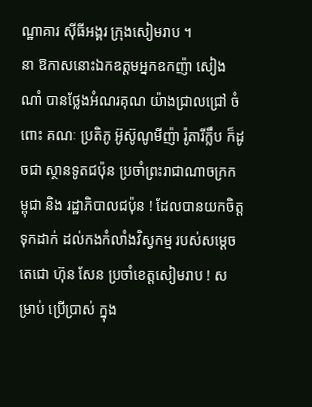ណ្ឋាគារ ស៊ីធីអង្គរ ក្រុងសៀមរាប ។
នា ឱកាសនោះឯកឧត្តមអ្នកឧកញ៉ា សៀង ណាំ បានថ្លែងអំណរគុណ យ៉ាងជ្រាលជ្រៅ ចំពោះ គណៈ ប្រតិភូ អ៊ូស៊ូណូមីញ៉ា រ៉ូតារីក្លឹប ក៏ដូចជា ស្ថានទូតជប៉ុន ប្រចាំព្រះរាជាណាចក្រកម្ពុជា និង រដ្ឋាភិបាលជប៉ុន ! ដែលបានយកចិត្តទុកដាក់ ដល់កងកំលាំងវិស្វកម្ម របស់សម្តេចតេជោ ហ៊ុន សែន ប្រចាំខេត្តសៀមរាប ! សម្រាប់ ប្រើប្រាស់ ក្នុង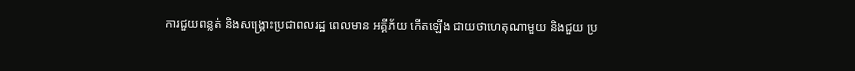ការជួយពន្លត់ និងសង្គ្រោះប្រជាពលរដ្ឋ ពេលមាន អគ្គីភ័យ កើតឡើង ជាយថាហេតុណាមួយ និងជួយ ប្រ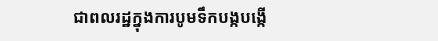ជាពលរដ្ឋក្នុងការបូមទឹកបង្កបង្កើ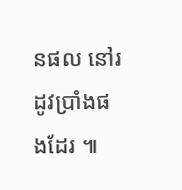នផល នៅរដូវប្រាំងផងដែរ ៕